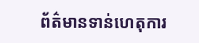ព័ត៌មានទាន់ហេតុការ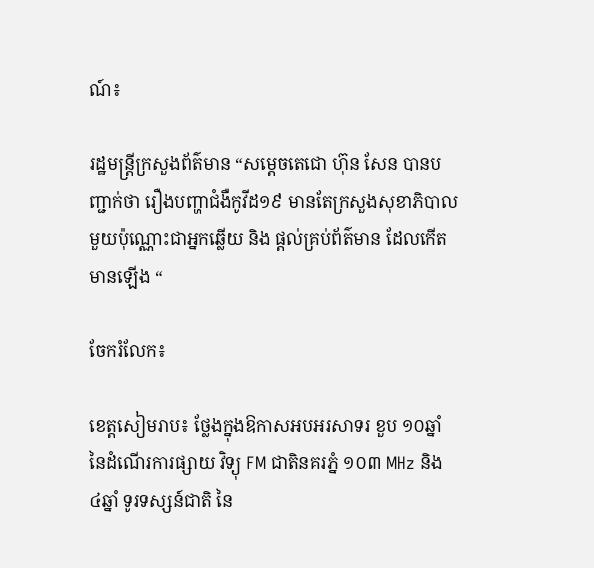ណ៍៖

រដ្ឋមន្ត្រីក្រសួងព័ត៌មាន “សម្តេចតេជោ ហ៊ុន សែន បានបញ្ជាក់ថា រឿងបញ្ហាជំងឺកូវីដ១៩ មានតែក្រសួងសុខាភិបាលមួយប៉ុណ្ណោះជាអ្នកឆ្លើយ និង ផ្តល់គ្រប់ព័ត៌មាន ដែលកើតមានឡើង “

ចែករំលែក៖

ខេត្តសៀមរាប៖ ថ្លែងក្នុងឱកាសអបអរសាទរ ខួប ១០ឆ្នាំ នៃដំណើរការផ្សាយ វិទ្យុ FM ជាតិនគរភ្នំ ១០៣ MHz និង ៤ឆ្នាំ ទូរទស្សន៍ជាតិ នៃ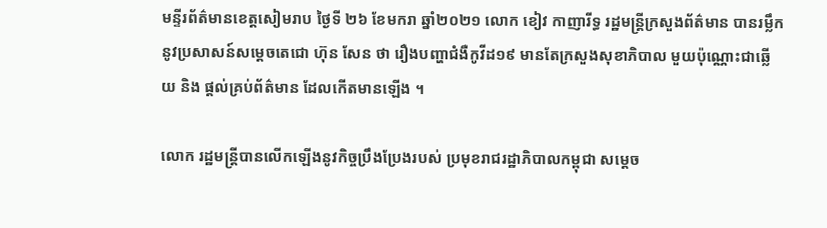មន្ទីរព័ត៌មានខេត្តសៀមរាប ថ្ងៃទី ២៦ ខែមករា ឆ្នាំ២០២១ លោក ខៀវ កាញារីទ្ធ រដ្ឋមន្រ្តីក្រសួងព័ត៌មាន បានរម្លឹកនូវប្រសាសន៍សម្តេចតេជោ ហ៊ុន សែន ថា រឿងបញ្ហាជំងឺកូវីដ១៩ មានតែក្រសួងសុខាភិបាល មួយប៉ុណ្ណោះជាឆ្លើយ និង ផ្តល់គ្រប់ព័ត៌មាន ដែលកើតមានឡើង ។

លោក រដ្ឋមន្ត្រីបានលើកឡើងនូវកិច្ចប្រឹងប្រែងរបស់ ប្រមុខរាជរដ្ឋាភិបាលកម្ពុជា សម្តេច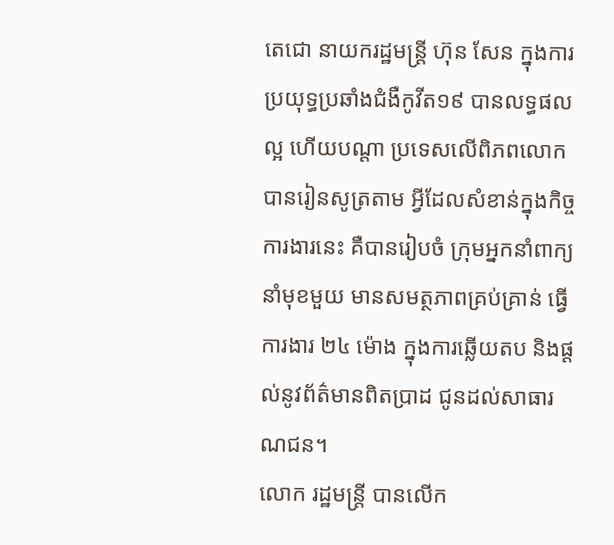តេជោ នាយករដ្ឋមន្រ្តី ហ៊ុន សែន ក្នុងការប្រយុទ្ធប្រឆាំងជំងឺកូវីត១៩ បានលទ្ធផលល្អ ហើយបណ្តា ប្រទេសលើពិភពលោក បានរៀនសូត្រតាម អ្វីដែលសំខាន់ក្នុងកិច្ចការងារនេះ គឺបានរៀបចំ ក្រុមអ្នកនាំពាក្យនាំមុខមួយ មានសមត្ថភាពគ្រប់គ្រាន់ ធ្វើការងារ ២៤ ម៉ោង ក្នុងការឆ្លើយតប និងផ្តល់នូវព័ត៌មានពិតប្រាដ ជូនដល់សាធារណជន។
លោក រដ្ឋមន្រ្តី បានលើក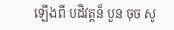ឡើងពី បដិវត្តន៏ បួន ចុច សូ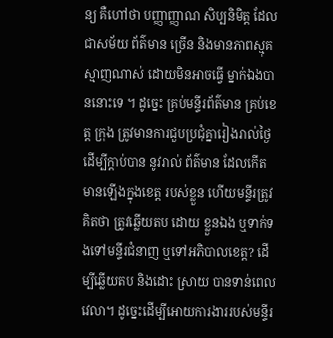ន្យ គឺហៅថា បញ្ញាញ្ញាណ សិប្បនិមិត្ត ដែលជាសម័យ ព័ត៌មាន ច្រើន និងមានភាពស្មុគស្មាញណាស់ ដោយមិនអាចធ្វេី ម្នាក់ឯងបាននោះទេ ។ ដូច្នេះ គ្រប់មន្ទីរព័ត៌មាន គ្រប់ខេត្ត ក្រុង ត្រូវមានការជួបប្រជុំគ្នារៀងរាល់ថ្ងៃ ដេីម្បីក្តាប់បាន នូវរាល់ ព័ត៌មាន ដែលកេីតមានឡេីងក្នុងខេត្ត របស់ខ្លួន ហើយមន្ទីរត្រូវគិតថា ត្រូវឆ្លើយតប ដោយ ខ្លួនឯង ឬទាក់ទងទៅមន្ទីរជំនាញ ឬទៅអភិបាលខេត្ត? ដេីម្បីឆ្លេីយតប និងដោះ ស្រាយ បានទាន់ពេលវេលា។ ដូច្នេះដេីម្បីអោយការងាររបស់មន្ទីរ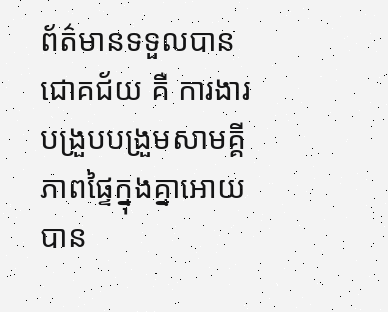ព័ត៌មានទទួលបាន ជោគជ័យ គឺ ការងារបង្រួបបង្រួមសាមគ្គីភាពផ្ទៃក្នុងគ្នាអោយបាន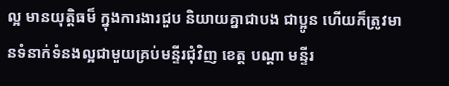ល្អ មានយុត្តិធម៏ ក្នុងការងារជួប និយាយគ្នាជាបង ជាប្អូន ហេីយក៏ត្រូវមានទំនាក់ទំនងល្អជាមួយគ្រប់មន្ទីរជុំវិញ ខេត្ត បណ្តា មន្ទីរ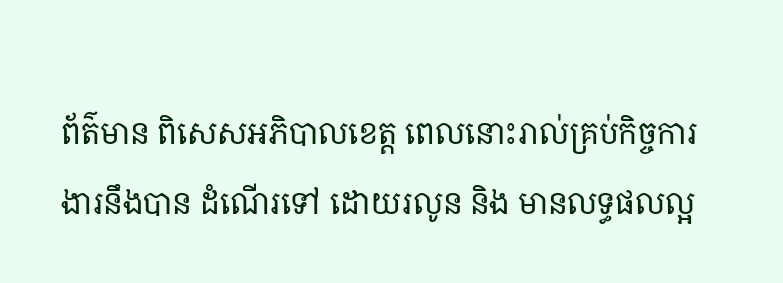ព័ត៌មាន ពិសេសអភិបាលខេត្ត ពេលនោះរាល់គ្រប់កិច្ចការងារនឹងបាន ដំណេីរទៅ ដោយរលូន និង មានលទ្ធផលល្អ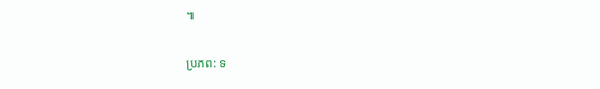៕

ប្រភព: ទ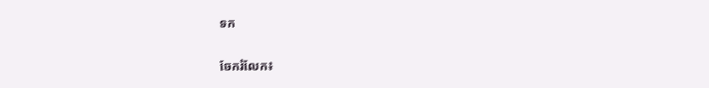ទក


ចែករំលែក៖